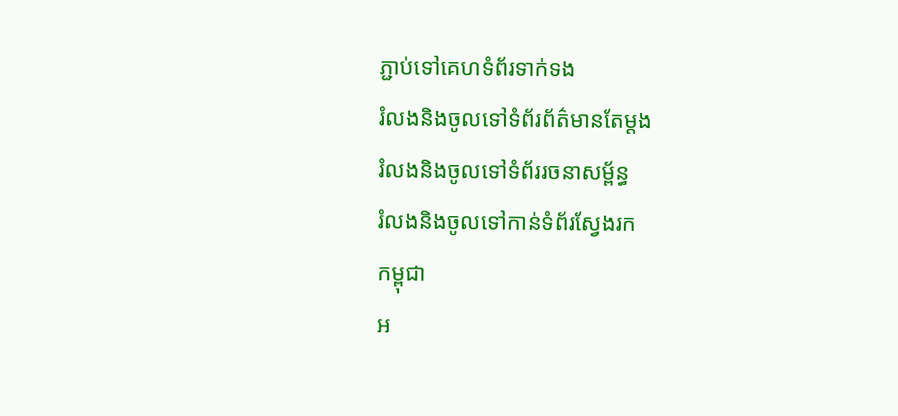ភ្ជាប់ទៅគេហទំព័រទាក់ទង
រំលងនិងចូលទៅទំព័រព័ត៌មានតែម្តង
រំលងនិងចូលទៅទំព័ររចនាសម្ព័ន្ធ
រំលងនិងចូលទៅកាន់ទំព័រស្វែងរក
កម្ពុជា
អ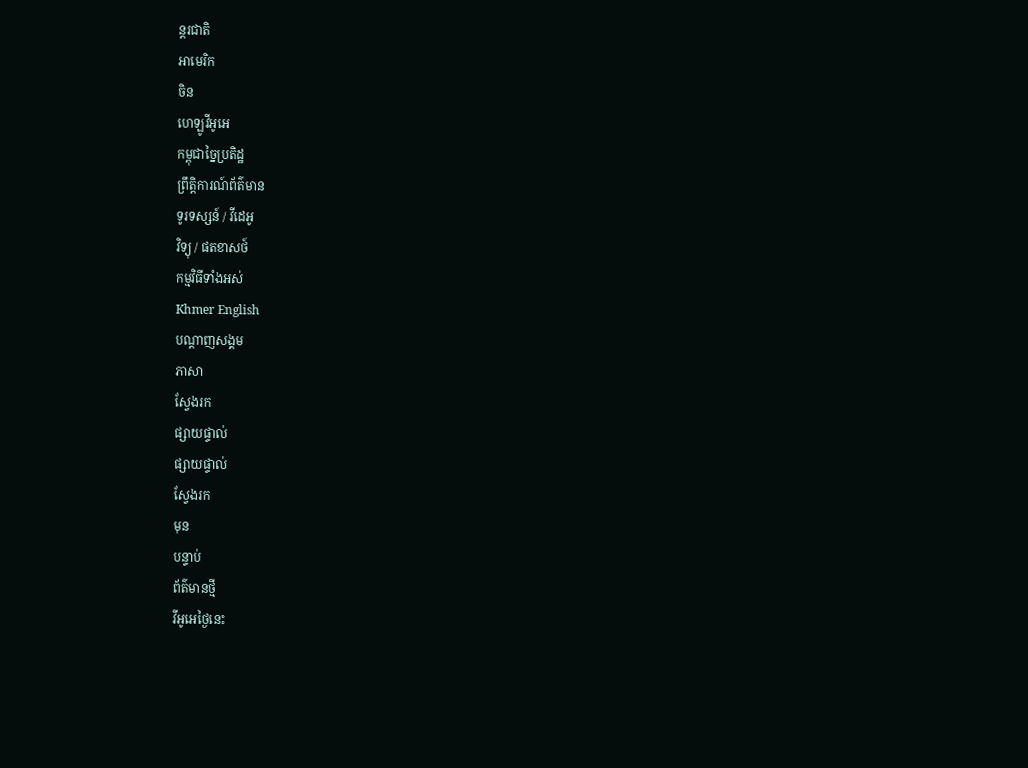ន្តរជាតិ
អាមេរិក
ចិន
ហេឡូវីអូអេ
កម្ពុជាច្នៃប្រតិដ្ឋ
ព្រឹត្តិការណ៍ព័ត៌មាន
ទូរទស្សន៍ / វីដេអូ
វិទ្យុ / ផតខាសថ៍
កម្មវិធីទាំងអស់
Khmer English
បណ្តាញសង្គម
ភាសា
ស្វែងរក
ផ្សាយផ្ទាល់
ផ្សាយផ្ទាល់
ស្វែងរក
មុន
បន្ទាប់
ព័ត៌មានថ្មី
វីអូអេថ្ងៃនេះ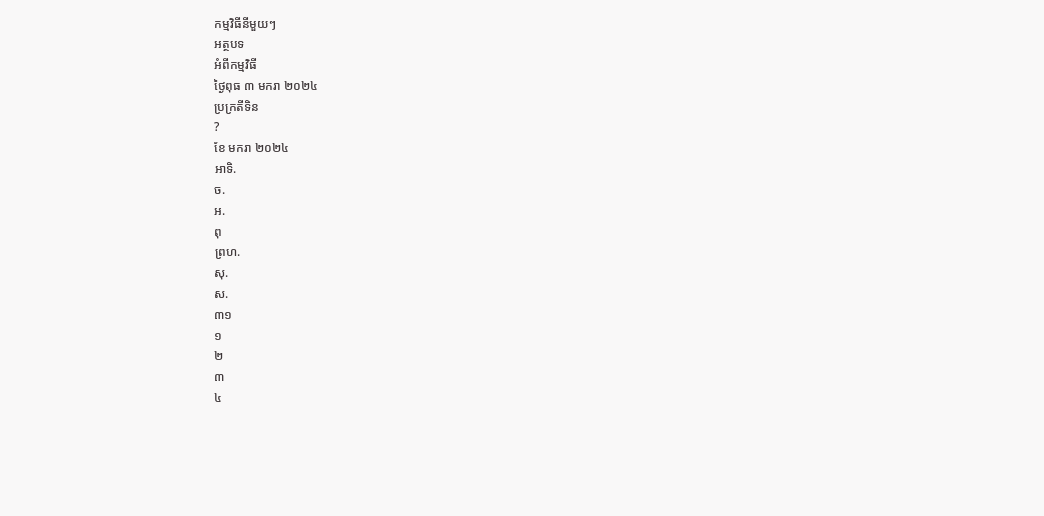កម្មវិធីនីមួយៗ
អត្ថបទ
អំពីកម្មវិធី
ថ្ងៃពុធ ៣ មករា ២០២៤
ប្រក្រតីទិន
?
ខែ មករា ២០២៤
អាទិ.
ច.
អ.
ពុ
ព្រហ.
សុ.
ស.
៣១
១
២
៣
៤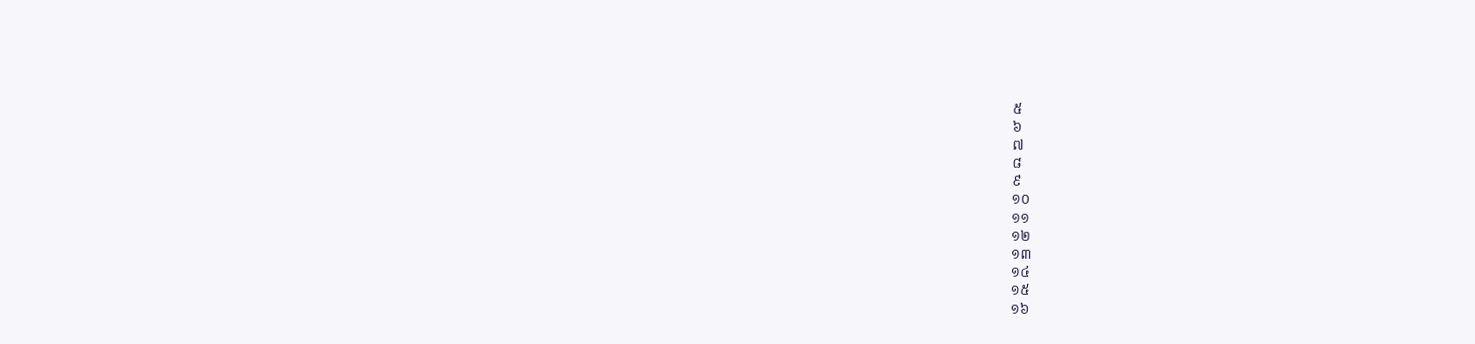៥
៦
៧
៨
៩
១០
១១
១២
១៣
១៤
១៥
១៦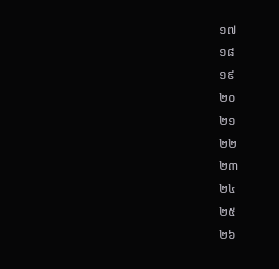១៧
១៨
១៩
២០
២១
២២
២៣
២៤
២៥
២៦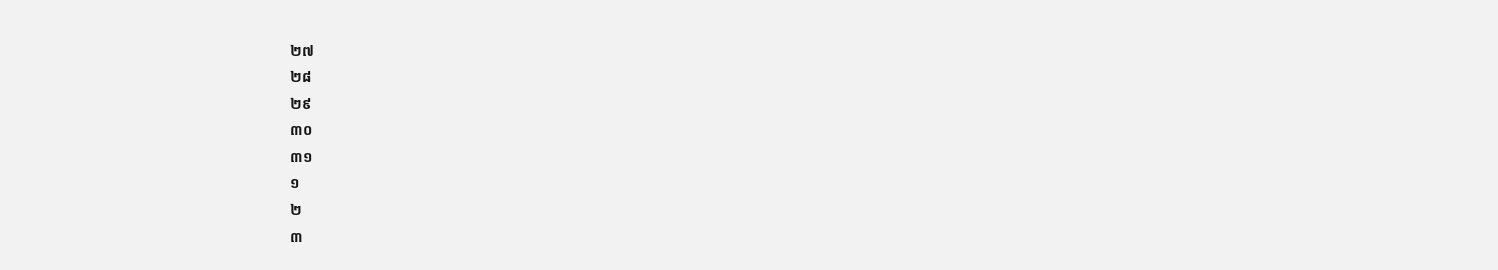២៧
២៨
២៩
៣០
៣១
១
២
៣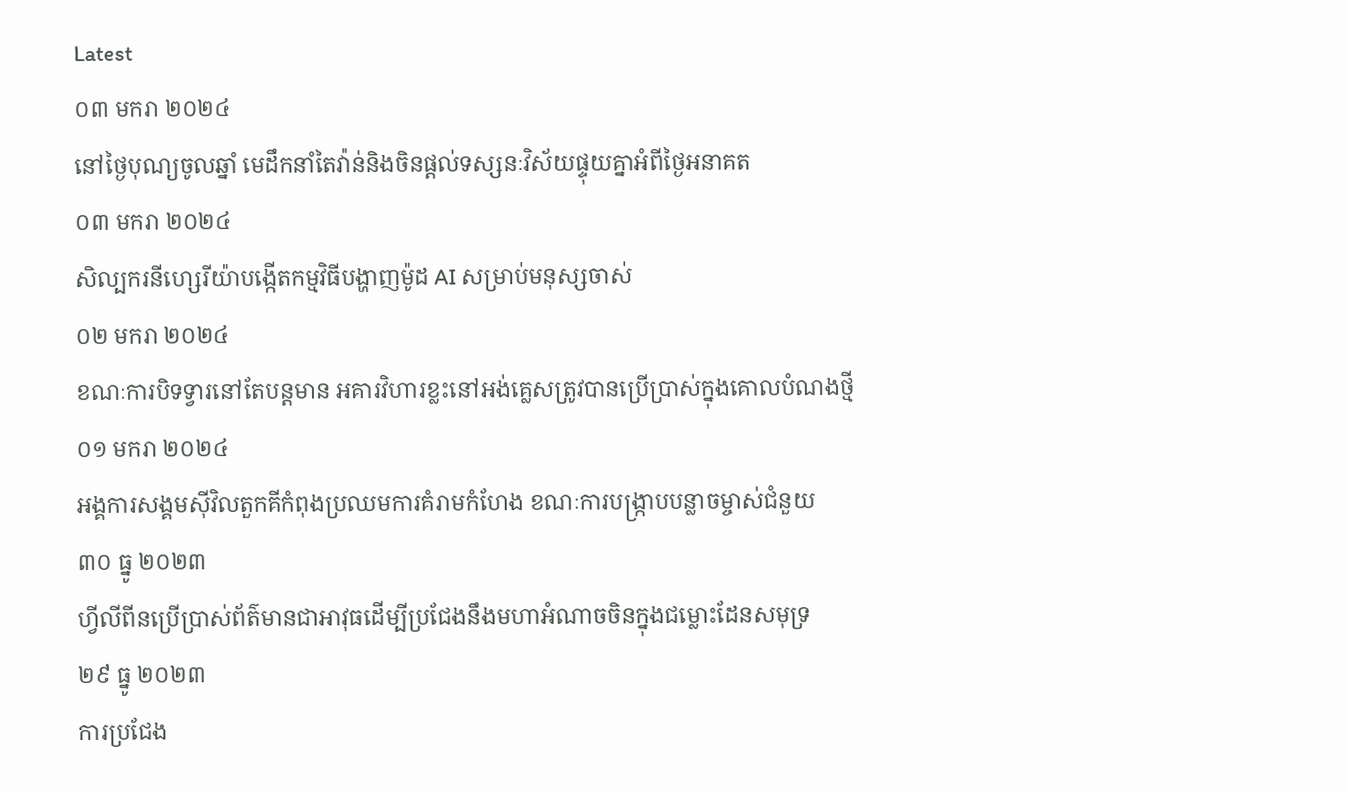Latest
០៣ មករា ២០២៤
នៅថ្ងៃបុណ្យចូលឆ្នាំ មេដឹកនាំតៃវ៉ាន់និងចិនផ្តល់ទស្សនៈវិស័យផ្ទុយគ្នាអំពីថ្ងៃអនាគត
០៣ មករា ២០២៤
សិល្បករនីហ្សេរីយ៉ាបង្កើតកម្មវិធីបង្ហាញម៉ូដ AI សម្រាប់មនុស្សចាស់
០២ មករា ២០២៤
ខណៈការបិទទ្វារនៅតែបន្តមាន អគារវិហារខ្លះនៅអង់គ្លេសត្រូវបានប្រើប្រាស់ក្នុងគោលបំណងថ្មី
០១ មករា ២០២៤
អង្គការសង្គមស៊ីវិលតួកគីកំពុងប្រឈមការគំរាមកំហែង ខណៈការបង្ក្រាបបន្លាចម្ចាស់ជំនួយ
៣០ ធ្នូ ២០២៣
ហ្វីលីពីនប្រើប្រាស់ព័ត៌មានជាអាវុធដើម្បីប្រជែងនឹងមហាអំណាចចិនក្នុងជម្លោះដែនសមុទ្រ
២៩ ធ្នូ ២០២៣
ការប្រជែង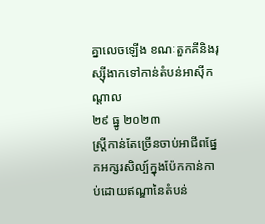គ្នាលេចឡើង ខណៈតួកគីនិងរុស្ស៊ីងាកទៅកាន់តំបន់អាស៊ីកណ្តាល
២៩ ធ្នូ ២០២៣
ស្ត្រីកាន់តែច្រើនចាប់អាជីពផ្នែកអក្សរសិល្ប៍ក្នុងប៉ែកកាន់កាប់ដោយឥណ្ឌានៃតំបន់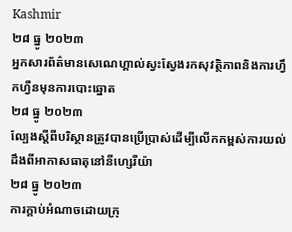Kashmir
២៨ ធ្នូ ២០២៣
អ្នកសារព័ត៌មានសេណេហ្គាល់ស្វះស្វែងរកសុវត្ថិភាពនិងការហ្វឹកហ្វឺនមុនការបោះឆ្នោត
២៨ ធ្នូ ២០២៣
ល្បែងស្តីពីបរិស្ថានត្រូវបានប្រើប្រាស់ដើម្បីលើកកម្ពស់ការយល់ដឹងពីអាកាសធាតុនៅនីហ្សេរីយ៉ា
២៨ ធ្នូ ២០២៣
ការក្តាប់អំណាចដោយក្រុ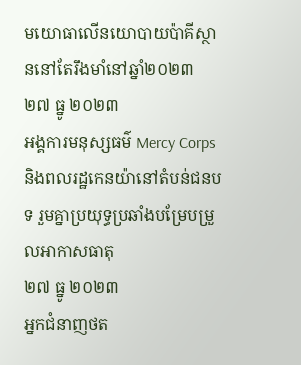មយោធាលើនយោបាយប៉ាគីស្ថាននៅតែរឹងមាំនៅឆ្នាំ២០២៣
២៧ ធ្នូ ២០២៣
អង្គការមនុស្សធម៌ Mercy Corps និងពលរដ្ឋកេនយ៉ានៅតំបន់ជនបទ រួមគ្នាប្រយុទ្ធប្រឆាំងបម្រែបម្រួលអាកាសធាតុ
២៧ ធ្នូ ២០២៣
អ្នកជំនាញថត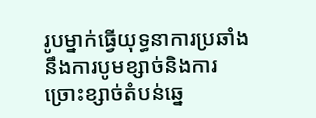រូបម្នាក់ធ្វើយុទ្ធនាការប្រឆាំងនឹងការបូមខ្សាច់និងការច្រោះខ្សាច់តំបន់ឆ្នេ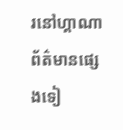រនៅហ្គាណា
ព័ត៌មានផ្សេងទៀ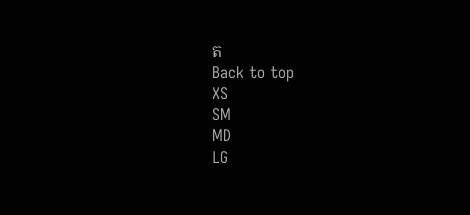ត
Back to top
XS
SM
MD
LG